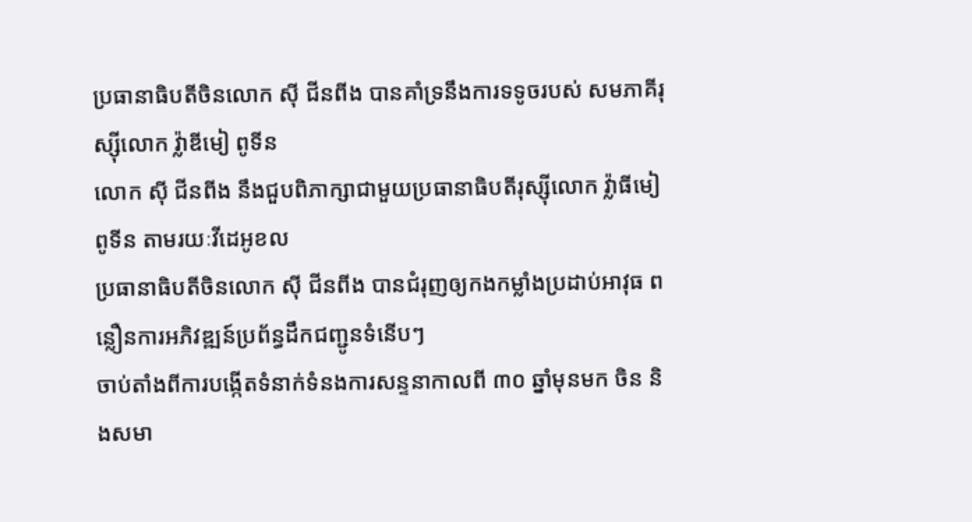ប្រធានាធិបតីចិនលោក ស៊ី ជីនពីង បានគាំទ្រនឹងការទទូចរបស់ សមភាគីរុស្ស៊ីលោក វ្ល៉ាឌីមៀ ពូទីន
លោក ស៊ី ជីនពីង នឹងជួបពិភាក្សាជាមួយប្រធានាធិបតីរុស្ស៊ីលោក វ្ល៉ាធីមៀ ពូទីន តាមរយៈវីដេអូខល
ប្រធានាធិបតីចិនលោក ស៊ី ជីនពីង បានជំរុញឲ្យកងកម្លាំងប្រដាប់អាវុធ ពន្លឿនការអភិវឌ្ឍន៍ប្រព័ន្ធដឹកជញ្ជូនទំនើបៗ
ចាប់តាំងពីការបង្កើតទំនាក់ទំនងការសន្ទនាកាលពី ៣០ ឆ្នាំមុនមក ចិន និងសមា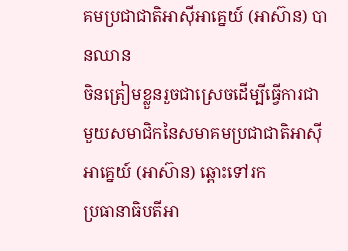គមប្រជាជាតិអាស៊ីអាគ្នេយ៍ (អាស៊ាន) បានឈាន
ចិនត្រៀមខ្លួនរួចជាស្រេចដើម្បីធ្វើការជាមួយសមាជិកនៃសមាគមប្រជាជាតិអាស៊ីអាគ្នេយ៍ (អាស៊ាន) ឆ្ពោះទៅរក
ប្រធានាធិបតីអា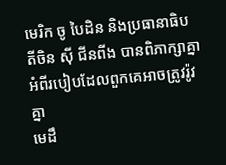មេរិក ចូ បៃដិន និងប្រធានាធិបតីចិន ស៊ី ជីនពីង បានពិភាក្សាគ្នាអំពីរបៀបដែលពួកគេអាចត្រូវរ៉ូវគ្នា
មេដឹ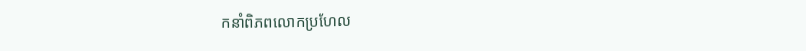កនាំពិភពលោកប្រហែល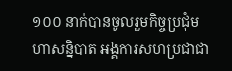១០០ នាក់បានចូលរួមកិច្ចប្រជុំមហាសន្និបាត អង្គការសហប្រជាជា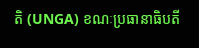តិ (UNGA) ខណៈប្រធានាធិបតី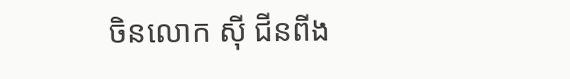ចិនលោក ស៊ី ជីនពីង